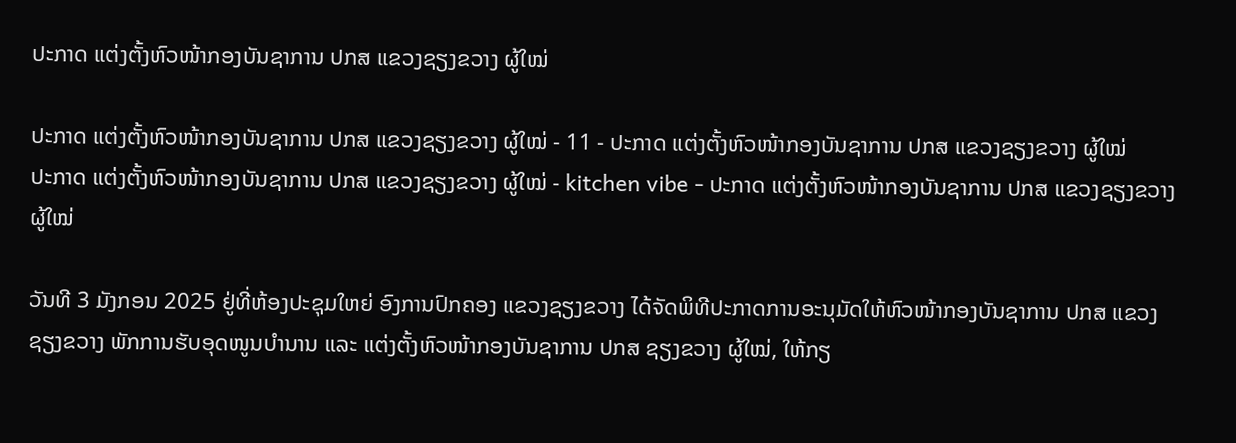ປະກາດ ແຕ່ງຕັ້ງຫົວໜ້າກອງບັນຊາການ ປກສ ແຂວງຊຽງຂວາງ ຜູ້ໃໝ່

ປະກາດ ແຕ່ງຕັ້ງຫົວໜ້າກອງບັນຊາການ ປກສ ແຂວງຊຽງຂວາງ ຜູ້ໃໝ່ - 11 - ປະກາດ ແຕ່ງຕັ້ງຫົວໜ້າກອງບັນຊາການ ປກສ ແຂວງຊຽງຂວາງ ຜູ້ໃໝ່
ປະກາດ ແຕ່ງຕັ້ງຫົວໜ້າກອງບັນຊາການ ປກສ ແຂວງຊຽງຂວາງ ຜູ້ໃໝ່ - kitchen vibe - ປະກາດ ແຕ່ງຕັ້ງຫົວໜ້າກອງບັນຊາການ ປກສ ແຂວງຊຽງຂວາງ ຜູ້ໃໝ່

ວັນທີ 3 ມັງກອນ 2025 ຢູ່ທີ່ຫ້ອງປະຊຸມໃຫຍ່ ອົງການປົກຄອງ ແຂວງຊຽງຂວາງ ໄດ້ຈັດພິທີປະກາດການອະນຸມັດໃຫ້ຫົວໜ້າກອງບັນຊາການ ປກສ ແຂວງຊຽງຂວາງ ພັກການຮັບອຸດໜູນບໍານານ ແລະ ແຕ່ງຕັ້ງຫົວໜ້າກອງບັນຊາການ ປກສ ຊຽງຂວາງ ຜູ້ໃໝ່, ໃຫ້ກຽ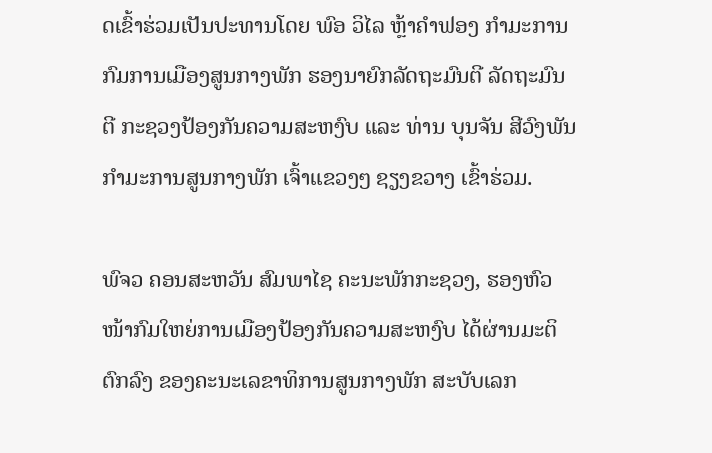ດເຂົ້າຮ່ວມເປັນປະທານໂດຍ ພົອ ວິໄລ ຫຼ້າຄໍາຟອງ ກໍາມະການກົມການເມືອງສູນກາງພັກ ຮອງນາຍົກລັດຖະມົນຕີ ລັດຖະມົນຕີ ກະຊວງປ້ອງກັນຄວາມສະຫງົບ ແລະ ທ່ານ ບຸນຈັນ ສີວົງພັນ ກຳມະການສູນກາງພັກ ເຈົ້າແຂວງໆ ຊຽງຂວາງ ເຂົ້າຮ່ວມ.

ພົຈວ ຄອນສະຫວັນ ສົມພາໄຊ ຄະນະພັກກະຊວງ, ຮອງຫົວໜ້າກົມໃຫຍ່ການເມືອງປ້ອງກັນຄວາມສະຫງົບ ໄດ້ຜ່ານມະຕິຕົກລົງ ຂອງຄະນະເລຂາທິການສູນກາງພັກ ສະບັບເລກ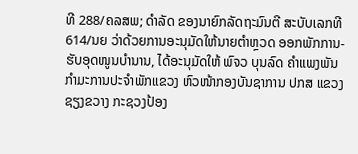ທີ 288/ຄລສພ; ດໍາລັດ ຂອງນາຍົກລັດຖະມົນຕີ ສະບັບເລກທີ 614/ນຍ ວ່າດ້ວຍການອະນຸມັດໃຫ້ນາຍຕໍາຫຼວດ ອອກພັກການ-ຮັບອຸດໜູນບໍານານ, ໄດ້ອະນຸມັດໃຫ້ ພົຈວ ບຸນລົດ ຄໍາແພງພັນ ກຳມະການປະຈໍາພັກແຂວງ ຫົວໜ້າກອງບັນຊາການ ປກສ ແຂວງຊຽງຂວາງ ກະຊວງປ້ອງ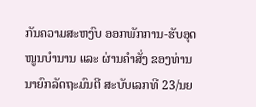ກັນຄວາມສະຫງົບ ອອກພັກການ-ຮັບອຸດໜູນບໍານານ ແລະ ຜ່ານຄໍາສັ່ງ ຂອງທ່ານນາຍົກລັດຖະມົນຕີ ສະບັບເລກທີ 23/ນຍ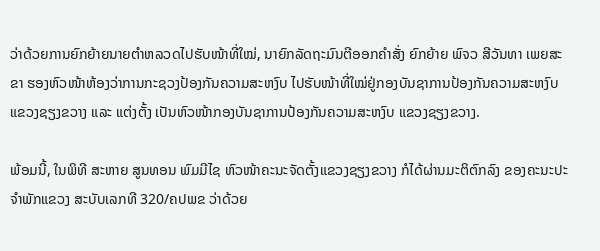ວ່າດ້ວຍການຍົກຍ້າຍນາຍຕໍາຫລວດໄປຮັບໜ້າທີ່ໃໝ່, ນາຍົກລັດຖະມົນຕີອອກຄໍາສັ່ງ ຍົກຍ້າຍ ພົຈວ ສີວັນທາ ເພຍສະຂາ ຮອງຫົວໜ້າຫ້ອງວ່າການກະຊວງປ້ອງກັນຄວາມສະຫງົບ ໄປຮັບໜ້າທີ່ໃໝ່ຢູ່ກອງບັນຊາການປ້ອງກັນຄວາມສະຫງົບ ແຂວງຊຽງຂວາງ ແລະ ແຕ່ງຕັ້ງ ເປັນຫົວໜ້າກອງບັນຊາການປ້ອງກັນຄວາມສະຫງົບ ແຂວງຊຽງຂວາງ.

ພ້ອມນີ້, ໃນພິທີ ສະຫາຍ ສູນທອນ ພົມມີໄຊ ຫົວໜ້າຄະນະຈັດຕັ້ງແຂວງຊຽງຂວາງ ກໍໄດ້ຜ່ານມະຕິຕົກລົງ ຂອງຄະນະປະຈໍາພັກແຂວງ ສະບັບເລກທີ 320/ຄປພຂ ວ່າດ້ວຍ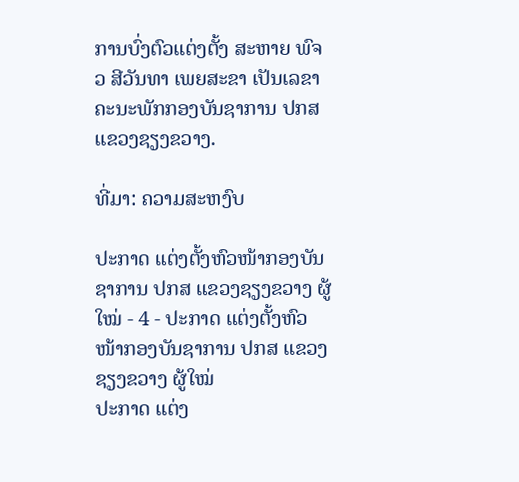ການບົ່ງຕົວແຕ່ງຕັ້ງ ສະຫາຍ ພົຈວ ສີວັນທາ ເພຍສະຂາ ເປັນເລຂາຄະນະພັກກອງບັນຊາການ ປກສ ແຂວງຊຽງຂວາງ.

ທີ່ມາ: ຄວາມສະຫງົບ

ປະກາດ ແຕ່ງຕັ້ງຫົວໜ້າກອງບັນຊາການ ປກສ ແຂວງຊຽງຂວາງ ຜູ້ໃໝ່ - 4 - ປະກາດ ແຕ່ງຕັ້ງຫົວໜ້າກອງບັນຊາການ ປກສ ແຂວງຊຽງຂວາງ ຜູ້ໃໝ່
ປະກາດ ແຕ່ງ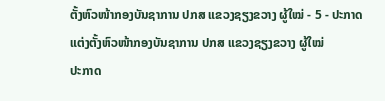ຕັ້ງຫົວໜ້າກອງບັນຊາການ ປກສ ແຂວງຊຽງຂວາງ ຜູ້ໃໝ່ - 5 - ປະກາດ ແຕ່ງຕັ້ງຫົວໜ້າກອງບັນຊາການ ປກສ ແຂວງຊຽງຂວາງ ຜູ້ໃໝ່
ປະກາດ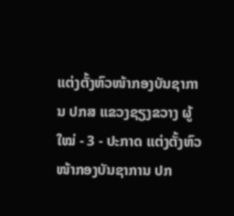ແຕ່ງຕັ້ງຫົວໜ້າກອງບັນຊາການ ປກສ ແຂວງຊຽງຂວາງ ຜູ້ໃໝ່ - 3 - ປະກາດ ແຕ່ງຕັ້ງຫົວໜ້າກອງບັນຊາການ ປກ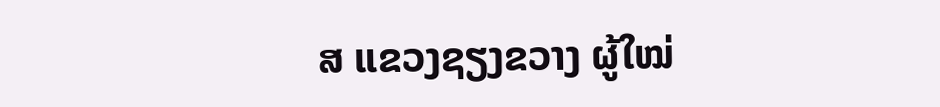ສ ແຂວງຊຽງຂວາງ ຜູ້ໃໝ່